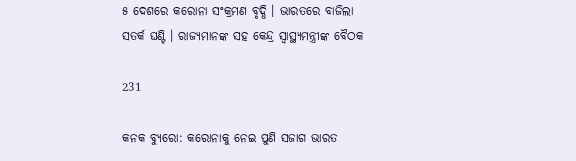୫ ଦେଶରେ କରୋନା ସଂକ୍ରମଣ ବୃଦ୍ଧି । ଭାରତରେ ବାଜିଲା ସତର୍କ ଘଣ୍ଟି । ରାଜ୍ୟମାନଙ୍କ ସହ କେନ୍ଦ୍ର ସ୍ୱାସ୍ଥ୍ୟମନ୍ତ୍ରୀଙ୍କ ବୈଠକ

231

କନକ ବ୍ୟୁରୋ: କରୋନାକୁ ନେଇ ପୁଣି ସଜାଗ ଭାରତ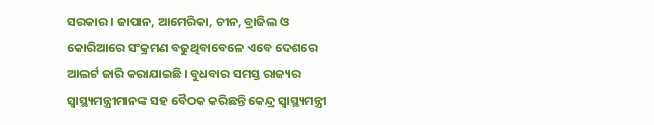ସରକାର । ଜାପାନ, ଆମେରିକା, ଚୀନ, ବ୍ରାଜିଲ ଓ କୋରିଆରେ ସଂକ୍ରମଣ ବଢୁଥିବାବେଳେ ଏବେ ଦେଶରେ ଆଲର୍ଟ ଜାରି କରାଯାଇଛି । ବୁଧବାର ସମସ୍ତ ରାଜ୍ୟର ସ୍ୱାସ୍ଥ୍ୟମନ୍ତ୍ରୀମାନଙ୍କ ସହ ବୈଠକ କରିଛନ୍ତି କେନ୍ଦ୍ର ସ୍ୱାସ୍ଥ୍ୟମନ୍ତ୍ରୀ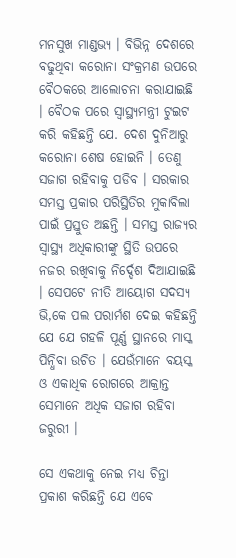ମନସୁଖ ମାଣ୍ଡଭ୍ୟ । ବିଭିନ୍ନ ଦେଶରେ ବଢୁଥିବା କରୋନା ସଂକ୍ରମଣ ଉପରେ ବୈଠକରେ ଆଲୋଚନା କରାଯାଇଛି । ବୈଠକ ପରେ ସ୍ୱାସ୍ଥ୍ୟମନ୍ତ୍ରୀ ଟୁଇଟ କରି କହିଛନ୍ତି ଯେ. ଦେଶ ଦୁନିଆରୁ କରୋନା ଶେଷ ହୋଇନି । ତେଣୁ ସଜାଗ ରହିବାକୁ ପଡିବ । ସରକାର ସମସ୍ତ ପ୍ରକାର ପରିସ୍ଥିତିର ମୁକାବିଲା ପାଇଁ ପ୍ରସ୍ତୁତ ଅଛନ୍ତି । ସମସ୍ତ ରାଜ୍ୟର ସ୍ୱାସ୍ଥ୍ୟ ଅଧିକାରୀଙ୍କୁ ସ୍ଥିତି ଉପରେ ନଜର ରଖିବାକୁ ନିର୍ଦ୍ଦେଶ ଦିଆଯାଇଛି । ସେପଟେ ନୀତି ଆୟୋଗ ସଦସ୍ୟ ଭି,କେ ପଲ ପରାର୍ମଶ ଦେଇ କହିଛନ୍ତି ଯେ ଯେ ଗହଳି ପୂର୍ଣ୍ଣ ସ୍ଥାନରେ ମାସ୍କ ପିନ୍ଧିବା ଉଚିତ । ଯେଉଁମାନେ ବୟସ୍କ ଓ ଏକାଧିକ ରୋଗରେ ଆକ୍ରାନ୍ତ ସେମାନେ ଅଧିକ ସଜାଗ ରହିବା ଜରୁରୀ ।

ସେ ଏକଥାକୁ ନେଇ ମଧ୍ୟ ଚିନ୍ତା ପ୍ରକାଶ କରିଛନ୍ତି ଯେ ଏବେ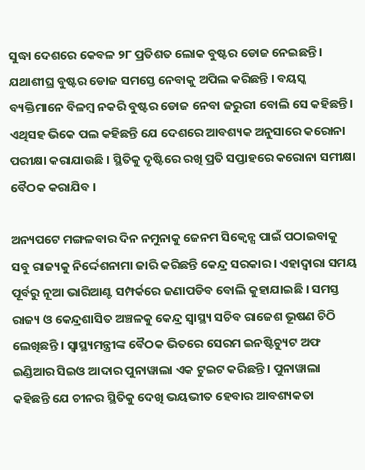ସୁଦ୍ଧା ଦେଶରେ କେବଳ ୨୮ ପ୍ରତିଶତ ଲୋକ ବୁଷ୍ଟର ଡୋଜ ନେଇଛନ୍ତି । ଯଥାଶୀଘ୍ର ବୁଷ୍ଟର ଡୋଜ ସମସ୍ତେ ନେବାକୁ ଅପିଲ କରିଛନ୍ତି । ବୟସ୍କ ବ୍ୟକ୍ତିମାନେ ବିଳମ୍ବ ନକରି ବୁଷ୍ଟର ଡୋଜ ନେବା ଜରୁରୀ ବୋଲି ସେ କହିଛନ୍ତି । ଏଥିସହ ଭିକେ ପଲ କହିଛନ୍ତି ଯେ ଦେଶରେ ଆବଶ୍ୟକ ଅନୁସାରେ କରୋନା ପରୀକ୍ଷା କରାଯାଉଛି । ସ୍ଥିତିକୁ ଦୃଷ୍ଟିରେ ରଖି ପ୍ରତି ସପ୍ତାହରେ କରୋନା ସମୀକ୍ଷା ବୈଠକ କରାଯିବ ।

ଅନ୍ୟପଟେ ମଙ୍ଗଳବାର ଦିନ ନମୁନାକୁ ଜେନମ ସିକ୍ୱେନ୍ସ ପାଇଁ ପଠାଇବାକୁ ସବୁ ରାଜ୍ୟକୁ ନିର୍ଦ୍ଦେଶନାମା ଜାରି କରିଛନ୍ତି କେନ୍ଦ୍ର ସରକାର । ଏହାଦ୍ୱାରା ସମୟ ପୂର୍ବରୁ ନୂଆ ଭାରିଆଣ୍ଟ ସମ୍ପର୍କରେ ଜଣାପଡିବ ବୋଲି କୁହାଯାଇଛି । ସମସ୍ତ ରାଜ୍ୟ ଓ କେନ୍ଦ୍ରଶାସିତ ଅଞ୍ଚଳକୁ କେନ୍ଦ୍ର ସ୍ୱାସ୍ଥ୍ୟ ସଚିବ ରାଜେଶ ଭୂଷଣ ଚିଠି ଲେଖିଛନ୍ତି । ସ୍ୱାସ୍ଥ୍ୟମନ୍ତ୍ରୀଙ୍କ ବୈଠକ ଭିତରେ ସେରମ ଇନଷ୍ଟିଚ୍ୟୁଟ ଅଫ ଇଣ୍ଡିଆର ସିଇଓ ଆଦାର ପୁନାୱାଲା ଏକ ଟୁଇଟ କରିଛନ୍ତି । ପୁନାୱାଲା କହିଛନ୍ତି ଯେ ଚୀନର ସ୍ଥିତିକୁ ଦେଖି ଭୟଭୀତ ହେବାର ଆବଶ୍ୟକତା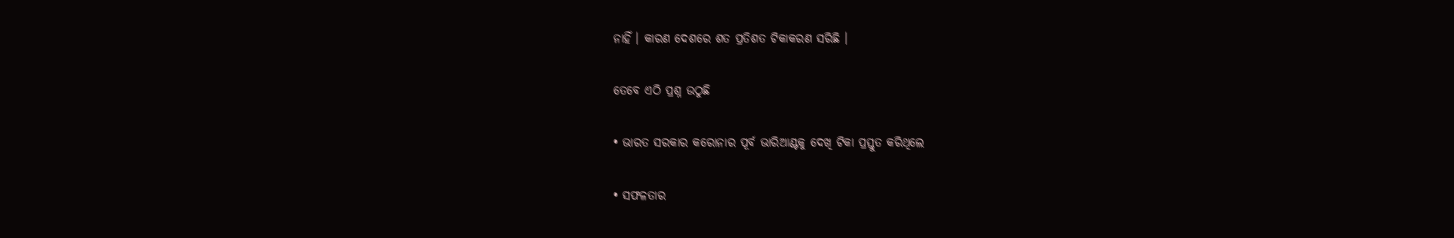ନାହିଁ । କାରଣ ଦେଶରେ ଶତ ପ୍ରତିଶତ ଟିକାକରଣ ସରିଛି ।

ତେବେ ଏଠି ପ୍ରଶ୍ନ ଉଠୁଛି

• ଭାରତ ସରକାର କରୋନାର ପୂର୍ବ ଭାରିଆଣ୍ଟକୁ ଦେଖି ଟିକା ପ୍ରସ୍ତୁତ କରିଥିଲେ

• ସଫଳତାର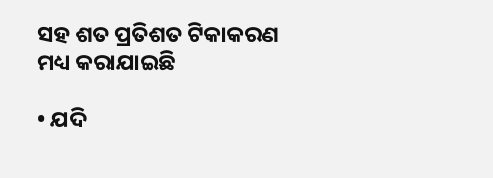ସହ ଶତ ପ୍ରତିଶତ ଟିକାକରଣ ମଧ୍ୟ କରାଯାଇଛି

• ଯଦି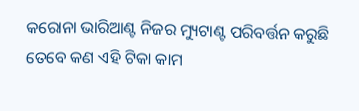କରୋନା ଭାରିଆଣ୍ଟ ନିଜର ମ୍ୟୁଟାଣ୍ଟ ପରିବର୍ତ୍ତନ କରୁଛି ତେବେ କଣ ଏହି ଟିକା କାମ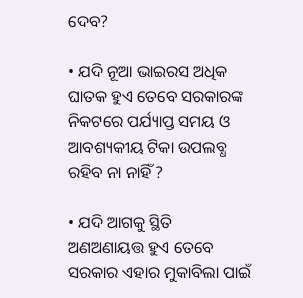ଦେବ?

• ଯଦି ନୂଆ ଭାଇରସ ଅଧିକ ଘାତକ ହୁଏ ତେବେ ସରକାରଙ୍କ ନିକଟରେ ପର୍ଯ୍ୟାପ୍ତ ସମୟ ଓ ଆବଶ୍ୟକୀୟ ଟିକା ଉପଲବ୍ଧ ରହିବ ନା ନାହିଁ ?

• ଯଦି ଆଗକୁ ସ୍ଥିତି ଅଣଅଣାୟତ୍ତ ହୁଏ ତେବେ ସରକାର ଏହାର ମୁକାବିଲା ପାଇଁ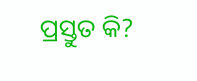ପ୍ରସ୍ତୁତ କି?